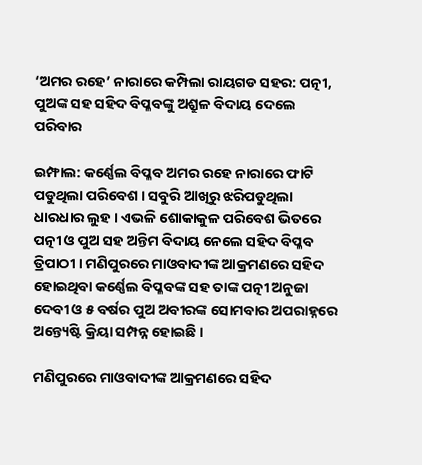‘ଅମର ରହେ’ ନାରାରେ କମ୍ପିଲା ରାୟଗଡ ସହର: ପତ୍ନୀ, ପୁଅଙ୍କ ସହ ସହିଦ ବିପ୍ଳବଙ୍କୁ ଅଶ୍ରୁଳ ବିଦାୟ ଦେଲେ ପରିବାର

ଇମ୍ଫାଲ: କର୍ଣ୍ଣେଲ ବିପ୍ଳବ ଅମର ରହେ ନାରାରେ ଫାଟି ପଡୁଥିଲା ପରିବେଶ । ସବୁରି ଆଖିରୁ ଝରିପଡୁଥିଲା ଧାରଧାର ଲୁହ । ଏଭଳି ଶୋକାକୁଳ ପରିବେଶ ଭିତରେ ପତ୍ନୀ ଓ ପୁଅ ସହ ଅନ୍ତିମ ବିଦାୟ ନେଲେ ସହିଦ ବିପ୍ଳବ ତ୍ରିପାଠୀ । ମଣିପୁରରେ ମାଓବାଦୀଙ୍କ ଆକ୍ରମଣରେ ସହିଦ ହୋଇଥିବା କର୍ଣ୍ଣେଲ ବିପ୍ଳବଙ୍କ ସହ ତାଙ୍କ ପତ୍ନୀ ଅନୁଜା ଦେବୀ ଓ ୫ ବର୍ଷର ପୁଅ ଅବୀରଙ୍କ ସୋମବାର ଅପରାହ୍ନରେ ଅନ୍ତ୍ୟେଷ୍ଟି କ୍ରିୟା ସମ୍ପନ୍ନ ହୋଇଛି ।

ମଣିପୁରରେ ମାଓବାଦୀଙ୍କ ଆକ୍ରମଣରେ ସହିଦ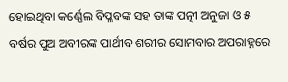ହୋଇଥିବା କର୍ଣ୍ଣେଲ ବିପ୍ଳବଙ୍କ ସହ ତାଙ୍କ ପତ୍ନୀ ଅନୁଜା ଓ ୫ ବର୍ଷର ପୁଅ ଅବୀରଙ୍କ ପାର୍ଥୀବ ଶରୀର ସୋମବାର ଅପରାହ୍ନରେ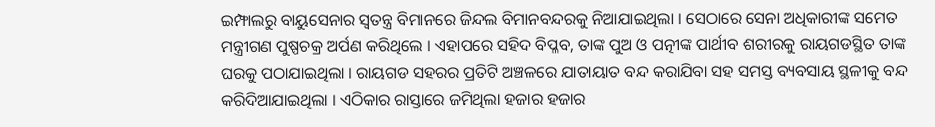ଇମ୍ଫାଲରୁ ବାୟୁସେନାର ସ୍ୱତନ୍ତ୍ର ବିମାନରେ ଜିନ୍ଦଲ ବିମାନବନ୍ଦରକୁ ନିଆଯାଇଥିଲା । ସେଠାରେ ସେନା ଅଧିକାରୀଙ୍କ ସମେତ ମନ୍ତ୍ରୀଗଣ ପୁଷ୍ପଚକ୍ର ଅର୍ପଣ କରିଥିଲେ । ଏହାପରେ ସହିଦ ବିପ୍ଳବ, ତାଙ୍କ ପୁଅ ଓ ପତ୍ନୀଙ୍କ ପାର୍ଥୀବ ଶରୀରକୁ ରାୟଗଡସ୍ଥିତ ତାଙ୍କ ଘରକୁ ପଠାଯାଇଥିଲା । ରାୟଗଡ ସହରର ପ୍ରତିଟି ଅଞ୍ଚଳରେ ଯାତାୟାତ ବନ୍ଦ କରାଯିବା ସହ ସମସ୍ତ ବ୍ୟବସାୟ ସ୍ଥଳୀକୁ ବନ୍ଦ କରିଦିଆଯାଇଥିଲା । ଏଠିକାର ରାସ୍ତାରେ ଜମିଥିଲା ହଜାର ହଜାର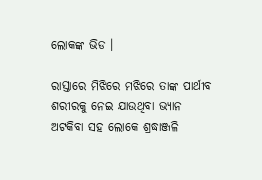ଲୋକଙ୍କ ଭିଡ ।

ରାସ୍ତାରେ ମିଝିରେ ମଝିରେ ତାଙ୍କ ପାର୍ଥୀବ ଶରୀରକୁ ନେଇ ଯାଉଥିବା ଭ୍ୟାନ ଅଟକିବା ସହ ଲୋକେ ଶ୍ରଦ୍ଧାଞ୍ଜଳି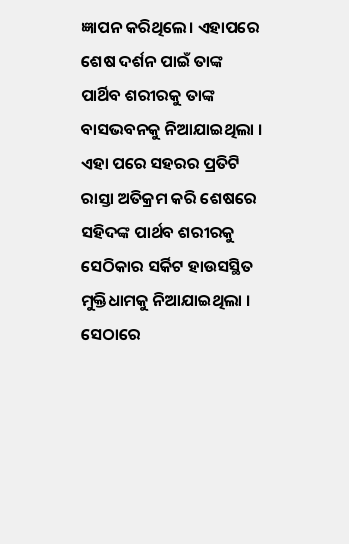ଜ୍ଞାପନ କରିଥିଲେ। ଏହାପରେ ଶେଷ ଦର୍ଶନ ପାଇଁ ତାଙ୍କ ପାର୍ଥିବ ଶରୀରକୁ ତାଙ୍କ ବାସଭବନକୁ ନିଆଯାଇଥିଲା । ଏହା ପରେ ସହରର ପ୍ରତିଟି ରାସ୍ତା ଅତିକ୍ରମ କରି ଶେଷରେ ସହିଦଙ୍କ ପାର୍ଥବ ଶରୀରକୁ ସେଠିକାର ସର୍କିଟ ହାଉସସ୍ଥିତ ମୁକ୍ତିଧାମକୁ ନିଆଯାଇଥିଲା ।  ସେଠାରେ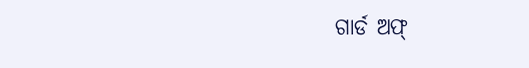ଗାର୍ଡ ଅଫ୍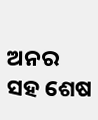ଅନର ସହ ଶେଷ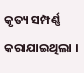କୃତ୍ୟ ସମ୍ପର୍ଣ୍ଣ କରାଯାଇଥିଲା ।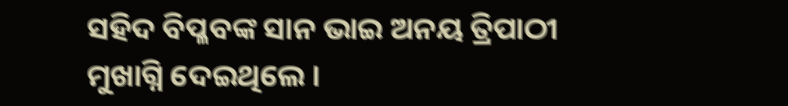ସହିଦ ବିପ୍ଳବଙ୍କ ସାନ ଭାଇ ଅନୟ ତ୍ରିପାଠୀ ମୁଖାଗ୍ନି ଦେଇଥିଲେ ।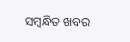ସମ୍ବନ୍ଧିତ ଖବର